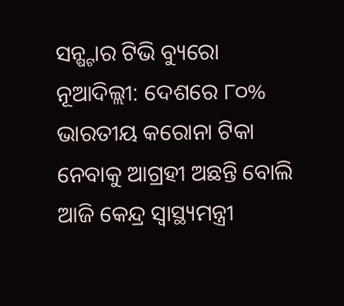ସନ୍ଷ୍ଟାର ଟିଭି ବ୍ୟୁରୋ
ନୂଆଦିଲ୍ଲୀ: ଦେଶରେ ୮୦% ଭାରତୀୟ କରୋନା ଟିକା ନେବାକୁ ଆଗ୍ରହୀ ଅଛନ୍ତି ବୋଲି ଆଜି କେନ୍ଦ୍ର ସ୍ୱାସ୍ଥ୍ୟମନ୍ତ୍ରୀ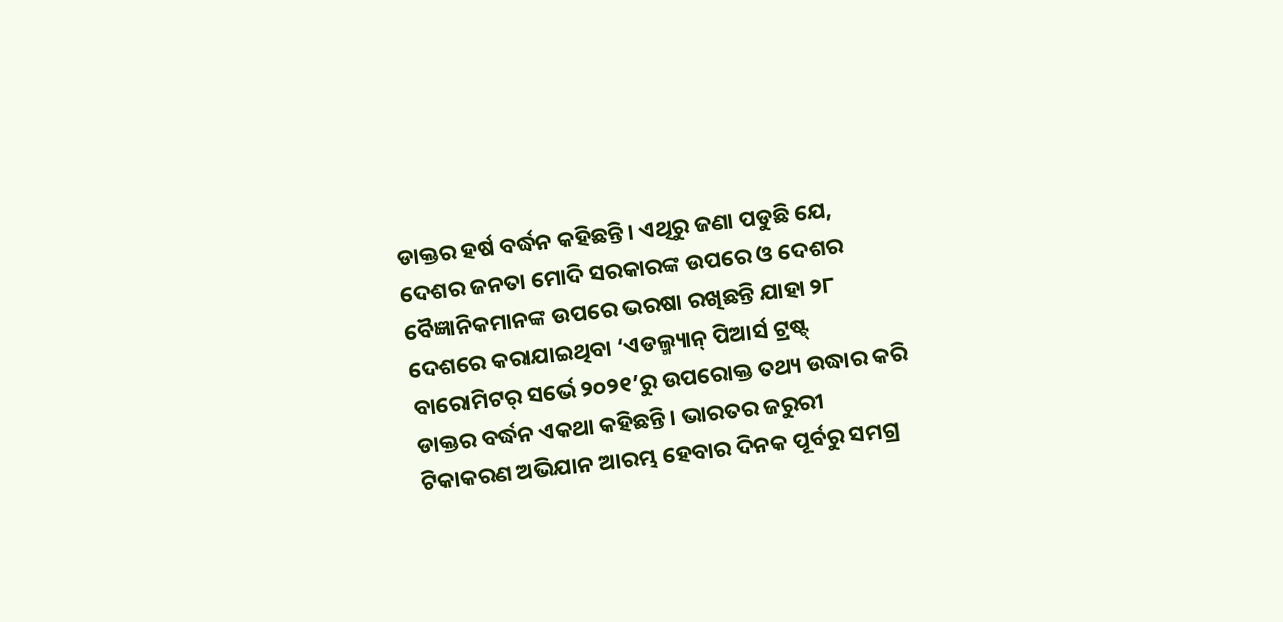ଡାକ୍ତର ହର୍ଷ ବର୍ଦ୍ଧନ କହିଛନ୍ତି। ଏଥିରୁ ଜଣା ପଡୁଛି ଯେ, ଦେଶର ଜନତା ମୋଦି ସରକାରଙ୍କ ଉପରେ ଓ ଦେଶର ବୈଜ୍ଞାନିକମାନଙ୍କ ଉପରେ ଭରଷା ରଖିଛନ୍ତି ଯାହା ୨୮ ଦେଶରେ କରାଯାଇଥିବା ‘ଏଡଲ୍ମ୍ୟାନ୍ ପିଆର୍ସ ଟ୍ରଷ୍ଟ୍ ବାରୋମିଟର୍ ସର୍ଭେ ୨୦୨୧’ରୁ ଉପରୋକ୍ତ ତଥ୍ୟ ଉଦ୍ଧାର କରି ଡାକ୍ତର ବର୍ଦ୍ଧନ ଏକଥା କହିଛନ୍ତି। ଭାରତର ଜରୁରୀ ଟିକାକରଣ ଅଭିଯାନ ଆରମ୍ଭ ହେବାର ଦିନକ ପୂର୍ବରୁ ସମଗ୍ର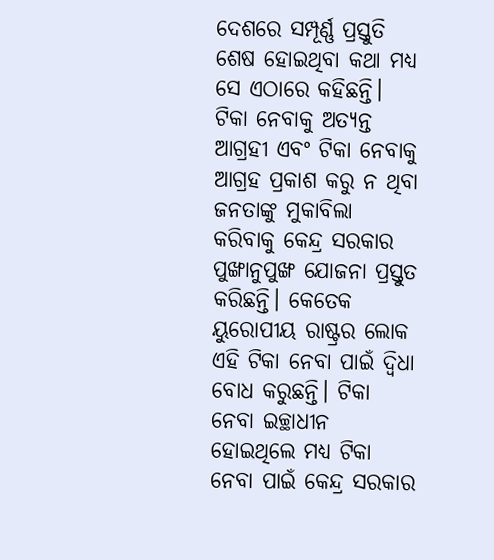ଦେଶରେ ସମ୍ପୂର୍ଣ୍ଣ ପ୍ରସ୍ତୁତି ଶେଷ ହୋଇଥିବା କଥା ମଧ୍ୟ ସେ ଏଠାରେ କହିଛନ୍ତି।
ଟିକା ନେବାକୁ ଅତ୍ୟନ୍ତ ଆଗ୍ରହୀ ଏବଂ ଟିକା ନେବାକୁ ଆଗ୍ରହ ପ୍ରକାଶ କରୁ ନ ଥିବା ଜନତାଙ୍କୁ ମୁକାବିଲା କରିବାକୁ କେନ୍ଦ୍ର ସରକାର ପୁଙ୍ଖାନୁପୁଙ୍ଖ ଯୋଜନା ପ୍ରସ୍ତୁତ କରିଛନ୍ତି। କେତେକ ୟୁରୋପୀୟ ରାଷ୍ଟ୍ରର ଲୋକ ଏହି ଟିକା ନେବା ପାଇଁ ଦ୍ୱିଧା ବୋଧ କରୁଛନ୍ତି। ଟିକା ନେବା ଇଚ୍ଛାଧୀନ ହୋଇଥିଲେ ମଧ୍ୟ ଟିକା ନେବା ପାଇଁ କେନ୍ଦ୍ର ସରକାର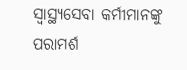ସ୍ୱାସ୍ଥ୍ୟସେବା କର୍ମୀମାନଙ୍କୁ ପରାମର୍ଶ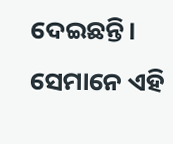ଦେଇଛନ୍ତି। ସେମାନେ ଏହି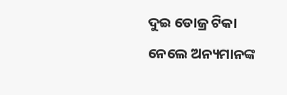ଦୁଇ ଡୋଜ୍ର ଟିକା ନେଲେ ଅନ୍ୟମାନଙ୍କ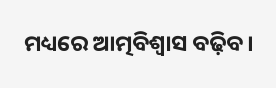ମଧ୍ୟରେ ଆତ୍ମବିଶ୍ୱାସ ବଢ଼ିବ।